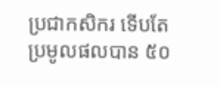ប្រជាកសិករ ទើបតែប្រមូលផលបាន ៥០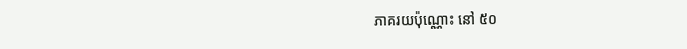ភាគរយប៉ុណ្ណោះ នៅ ៥០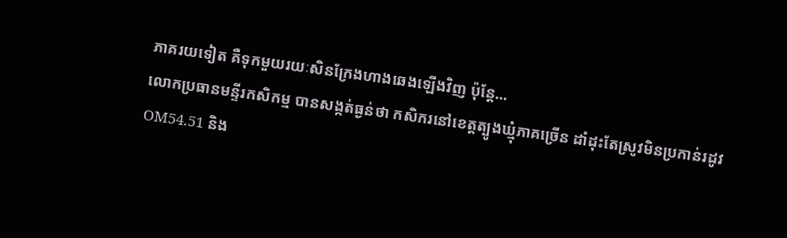ភាគរយទៀត គឺទុកមួយរយៈសិនក្រែងហាងឆេងឡើងវិញ ប៉ុន្តែ...
លោកប្រធានមន្ទីរកសិកម្ម បានសង្កត់ធ្ងន់ថា កសិករនៅខេត្តត្បូងឃ្មុំភាគច្រើន ដាំដុះតែស្រូវមិនប្រកាន់រដូវ OM54.51 និង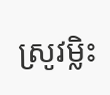ស្រូវម្លិះ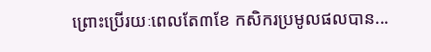ព្រោះប្រើរយៈពេលតែ៣ខែ កសិករប្រមូលផលបាន...